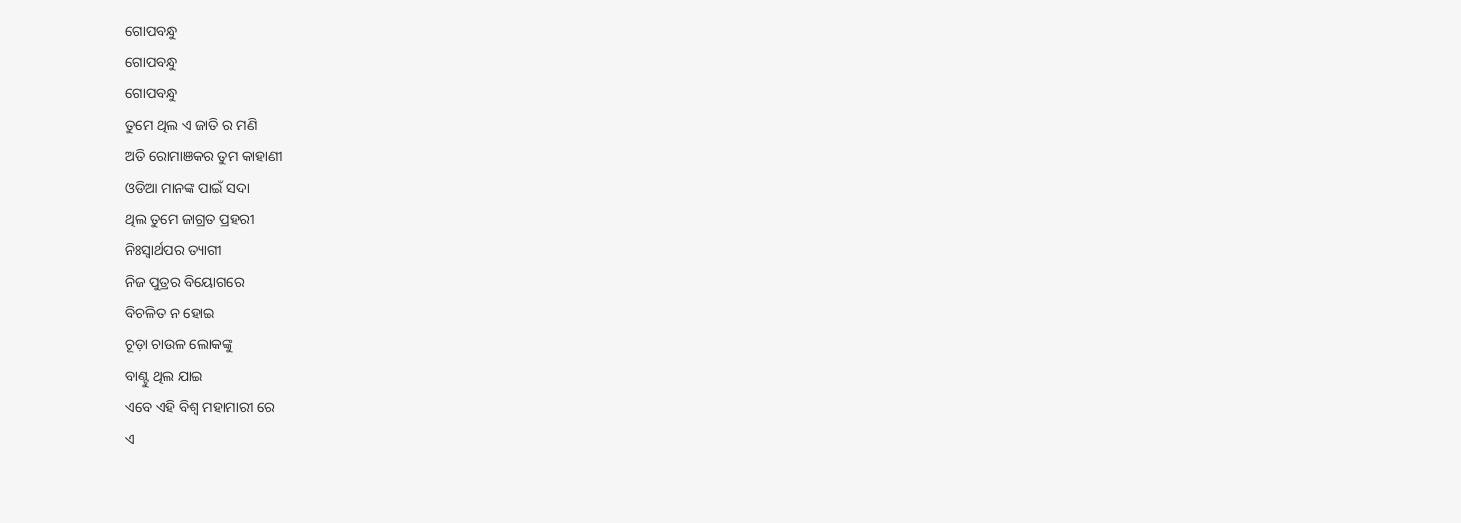ଗୋପବନ୍ଧୁ
ଗୋପବନ୍ଧୁ
ଗୋପବନ୍ଧୁ
ତୁମେ ଥିଲ ଏ ଜାତି ର ମଣି
ଅତି ରୋମାଞକର ତୁମ କାହାଣୀ
ଓଡିଆ ମାନଙ୍କ ପାଇଁ ସଦା
ଥିଲ ତୁମେ ଜାଗ୍ରତ ପ୍ରହରୀ
ନିଃସ୍ୱାର୍ଥପର ତ୍ୟାଗୀ
ନିଜ ପୁତ୍ରର ବିୟୋଗରେ
ବିଚଳିତ ନ ହୋଇ
ଚୂଡ଼ା ଚାଉଳ ଲୋକଙ୍କୁ
ବାଣ୍ଟୁ ଥିଲ ଯାଇ
ଏବେ ଏହି ବିଶ୍ୱ ମହାମାରୀ ରେ
ଏ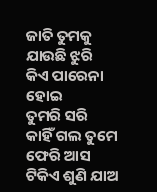ଜାତି ତୁମକୁ ଯାଉଛି ଝୁରି
କିଏ ପାରେନା ହୋଇ
ତୁମରି ସରି
କାହିଁ ଗଲ ତୁମେ
ଫେରି ଆସ
ଟିକିଏ ଶୁଣି ଯାଅ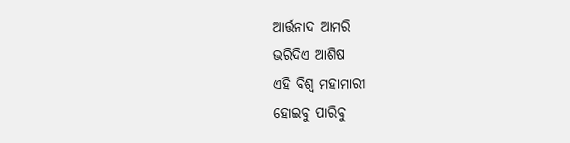ଆର୍ତ୍ତନାଦ ଆମରି
ଭରିଦିଏ ଆଶିଷ
ଏହି ବିଶ୍ବ ମହାମାରୀ
ହୋଇବୁ ପାରିବୁ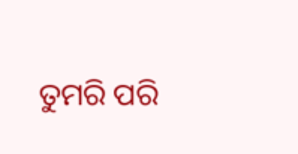ତୁମରି ପରି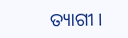ତ୍ୟାଗୀ ।